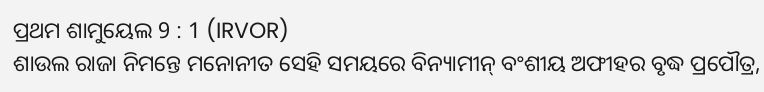ପ୍ରଥମ ଶାମୁୟେଲ 9 : 1 (IRVOR)
ଶାଉଲ ରାଜା ନିମନ୍ତେ ମନୋନୀତ ସେହି ସମୟରେ ବିନ୍ୟାମୀନ୍ ବଂଶୀୟ ଅଫୀହର ବୃଦ୍ଧ ପ୍ରପୌତ୍ର,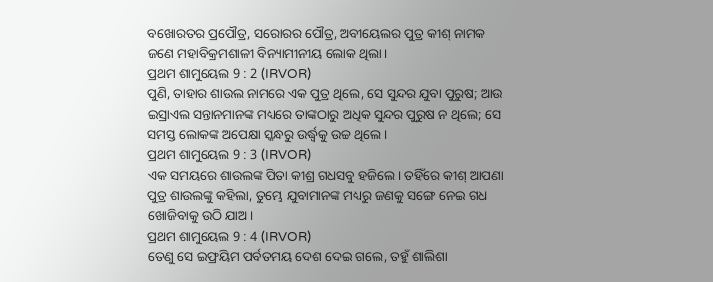ବଖୋରତର ପ୍ରପୌତ୍ର, ସରୋରର ପୌତ୍ର, ଅବୀୟେଲର ପୁତ୍ର କୀଶ୍ ନାମକ ଜଣେ ମହାବିକ୍ରମଶାଳୀ ବିନ୍ୟାମୀନୀୟ ଲୋକ ଥିଲା।
ପ୍ରଥମ ଶାମୁୟେଲ 9 : 2 (IRVOR)
ପୁଣି, ତାହାର ଶାଉଲ ନାମରେ ଏକ ପୁତ୍ର ଥିଲେ, ସେ ସୁନ୍ଦର ଯୁବା ପୁରୁଷ; ଆଉ ଇସ୍ରାଏଲ ସନ୍ତାନମାନଙ୍କ ମଧ୍ୟରେ ତାଙ୍କଠାରୁ ଅଧିକ ସୁନ୍ଦର ପୁରୁଷ ନ ଥିଲେ; ସେ ସମସ୍ତ ଲୋକଙ୍କ ଅପେକ୍ଷା ସ୍କନ୍ଧରୁ ଉର୍ଦ୍ଧ୍ୱକୁ ଉଚ୍ଚ ଥିଲେ।
ପ୍ରଥମ ଶାମୁୟେଲ 9 : 3 (IRVOR)
ଏକ ସମୟରେ ଶାଉଲଙ୍କ ପିତା କୀଶ୍ର ଗଧସବୁ ହଜିଲେ। ତହିଁରେ କୀଶ୍ ଆପଣା ପୁତ୍ର ଶାଉଲଙ୍କୁ କହିଲା, ତୁମ୍ଭେ ଯୁବାମାନଙ୍କ ମଧ୍ୟରୁ ଜଣକୁ ସଙ୍ଗେ ନେଇ ଗଧ ଖୋଜିବାକୁ ଉଠି ଯାଅ।
ପ୍ରଥମ ଶାମୁୟେଲ 9 : 4 (IRVOR)
ତେଣୁ ସେ ଇଫ୍ରୟିମ ପର୍ବତମୟ ଦେଶ ଦେଇ ଗଲେ, ତହୁଁ ଶାଲିଶା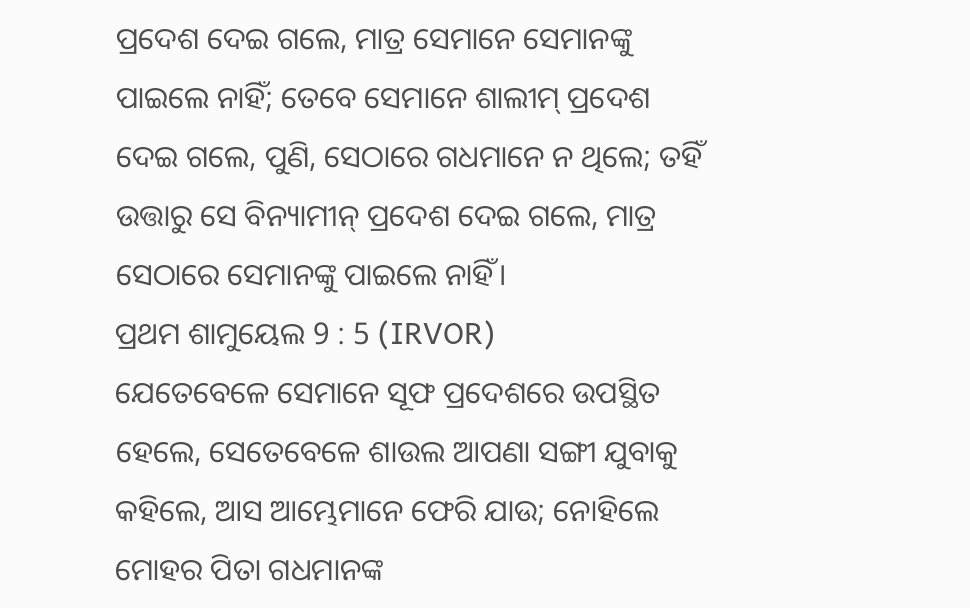ପ୍ରଦେଶ ଦେଇ ଗଲେ, ମାତ୍ର ସେମାନେ ସେମାନଙ୍କୁ ପାଇଲେ ନାହିଁ; ତେବେ ସେମାନେ ଶାଲୀମ୍ ପ୍ରଦେଶ ଦେଇ ଗଲେ, ପୁଣି, ସେଠାରେ ଗଧମାନେ ନ ଥିଲେ; ତହିଁ ଉତ୍ତାରୁ ସେ ବିନ୍ୟାମୀନ୍ ପ୍ରଦେଶ ଦେଇ ଗଲେ, ମାତ୍ର ସେଠାରେ ସେମାନଙ୍କୁ ପାଇଲେ ନାହିଁ।
ପ୍ରଥମ ଶାମୁୟେଲ 9 : 5 (IRVOR)
ଯେତେବେଳେ ସେମାନେ ସୂଫ ପ୍ରଦେଶରେ ଉପସ୍ଥିତ ହେଲେ, ସେତେବେଳେ ଶାଉଲ ଆପଣା ସଙ୍ଗୀ ଯୁବାକୁ କହିଲେ, ଆସ ଆମ୍ଭେମାନେ ଫେରି ଯାଉ; ନୋହିଲେ ମୋହର ପିତା ଗଧମାନଙ୍କ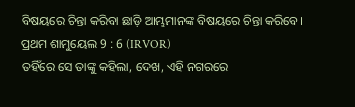ବିଷୟରେ ଚିନ୍ତା କରିବା ଛାଡ଼ି ଆମ୍ଭମାନଙ୍କ ବିଷୟରେ ଚିନ୍ତା କରିବେ।
ପ୍ରଥମ ଶାମୁୟେଲ 9 : 6 (IRVOR)
ତହିଁରେ ସେ ତାଙ୍କୁ କହିଲା, ଦେଖ, ଏହି ନଗରରେ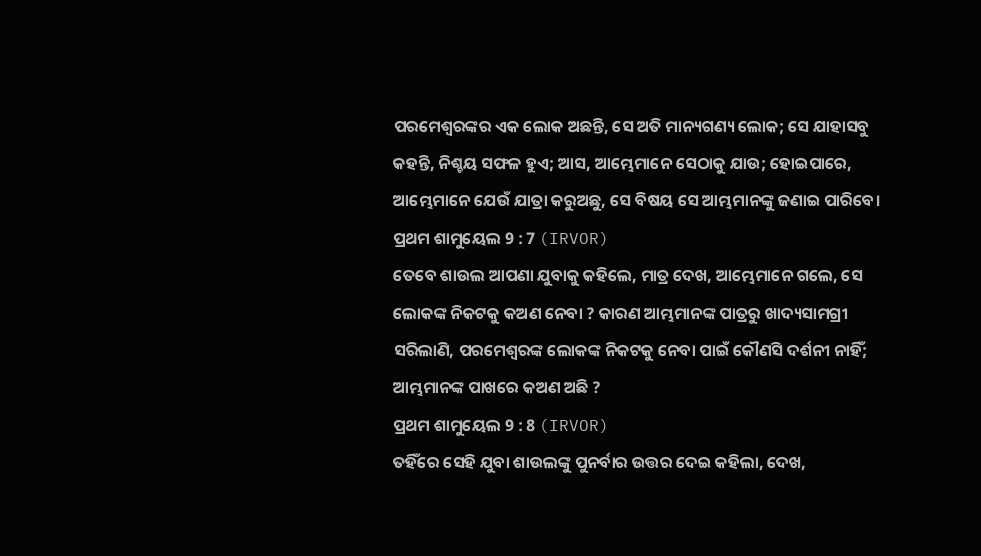ପରମେଶ୍ୱରଙ୍କର ଏକ ଲୋକ ଅଛନ୍ତି, ସେ ଅତି ମାନ୍ୟଗଣ୍ୟ ଲୋକ; ସେ ଯାହାସବୁ କହନ୍ତି, ନିଶ୍ଚୟ ସଫଳ ହୁଏ; ଆସ, ଆମ୍ଭେମାନେ ସେଠାକୁ ଯାଉ; ହୋଇପାରେ, ଆମ୍ଭେମାନେ ଯେଉଁ ଯାତ୍ରା କରୁଅଛୁ, ସେ ବିଷୟ ସେ ଆମ୍ଭମାନଙ୍କୁ ଜଣାଇ ପାରିବେ।
ପ୍ରଥମ ଶାମୁୟେଲ 9 : 7 (IRVOR)
ତେବେ ଶାଉଲ ଆପଣା ଯୁବାକୁ କହିଲେ, ମାତ୍ର ଦେଖ, ଆମ୍ଭେମାନେ ଗଲେ, ସେ ଲୋକଙ୍କ ନିକଟକୁ କଅଣ ନେବା ? କାରଣ ଆମ୍ଭମାନଙ୍କ ପାତ୍ରରୁ ଖାଦ୍ୟସାମଗ୍ରୀ ସରିଲାଣି, ପରମେଶ୍ୱରଙ୍କ ଲୋକଙ୍କ ନିକଟକୁ ନେବା ପାଇଁ କୌଣସି ଦର୍ଶନୀ ନାହିଁ; ଆମ୍ଭମାନଙ୍କ ପାଖରେ କଅଣ ଅଛି ?
ପ୍ରଥମ ଶାମୁୟେଲ 9 : 8 (IRVOR)
ତହିଁରେ ସେହି ଯୁବା ଶାଉଲଙ୍କୁ ପୁନର୍ବାର ଉତ୍ତର ଦେଇ କହିଲା, ଦେଖ,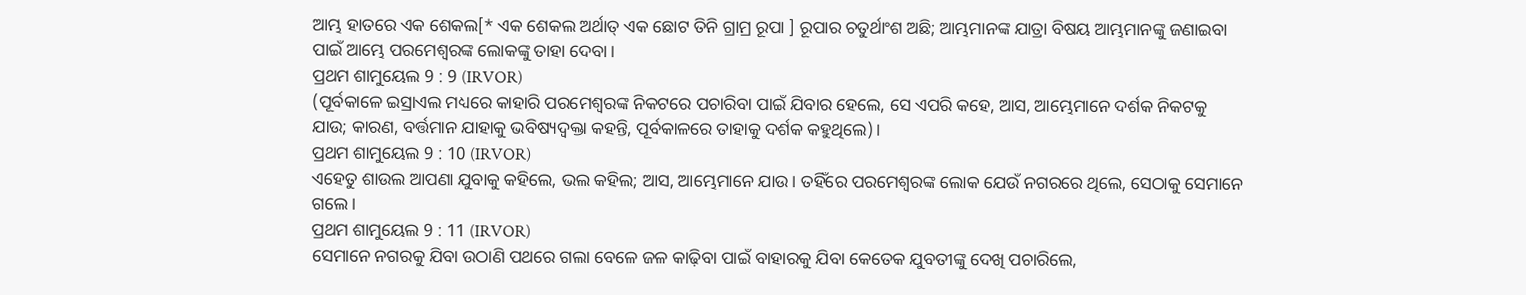ଆମ୍ଭ ହାତରେ ଏକ ଶେକଲ[* ଏକ ଶେକଲ ଅର୍ଥାତ୍ ଏକ ଛୋଟ ତିନି ଗ୍ରାମ୍ର ରୂପା ] ରୂପାର ଚତୁର୍ଥାଂଶ ଅଛି; ଆମ୍ଭମାନଙ୍କ ଯାତ୍ରା ବିଷୟ ଆମ୍ଭମାନଙ୍କୁ ଜଣାଇବା ପାଇଁ ଆମ୍ଭେ ପରମେଶ୍ୱରଙ୍କ ଲୋକଙ୍କୁ ତାହା ଦେବା।
ପ୍ରଥମ ଶାମୁୟେଲ 9 : 9 (IRVOR)
(ପୂର୍ବକାଳେ ଇସ୍ରାଏଲ ମଧ୍ୟରେ କାହାରି ପରମେଶ୍ୱରଙ୍କ ନିକଟରେ ପଚାରିବା ପାଇଁ ଯିବାର ହେଲେ, ସେ ଏପରି କହେ, ଆସ, ଆମ୍ଭେମାନେ ଦର୍ଶକ ନିକଟକୁ ଯାଉ; କାରଣ, ବର୍ତ୍ତମାନ ଯାହାକୁ ଭବିଷ୍ୟଦ୍ବକ୍ତା କହନ୍ତି, ପୂର୍ବକାଳରେ ତାହାକୁ ଦର୍ଶକ କହୁଥିଲେ)।
ପ୍ରଥମ ଶାମୁୟେଲ 9 : 10 (IRVOR)
ଏହେତୁ ଶାଉଲ ଆପଣା ଯୁବାକୁ କହିଲେ, ଭଲ କହିଲ; ଆସ, ଆମ୍ଭେମାନେ ଯାଉ। ତହିଁରେ ପରମେଶ୍ୱରଙ୍କ ଲୋକ ଯେଉଁ ନଗରରେ ଥିଲେ, ସେଠାକୁ ସେମାନେ ଗଲେ।
ପ୍ରଥମ ଶାମୁୟେଲ 9 : 11 (IRVOR)
ସେମାନେ ନଗରକୁ ଯିବା ଉଠାଣି ପଥରେ ଗଲା ବେଳେ ଜଳ କାଢ଼ିବା ପାଇଁ ବାହାରକୁ ଯିବା କେତେକ ଯୁବତୀଙ୍କୁ ଦେଖି ପଚାରିଲେ,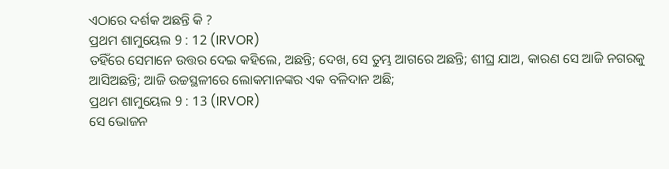ଏଠାରେ ଦର୍ଶକ ଅଛନ୍ତି କି ?
ପ୍ରଥମ ଶାମୁୟେଲ 9 : 12 (IRVOR)
ତହିଁରେ ସେମାନେ ଉତ୍ତର ଦେଇ କହିଲେ, ଅଛନ୍ତି; ଦେଖ, ସେ ତୁମ୍ଭ ଆଗରେ ଅଛନ୍ତି; ଶୀଘ୍ର ଯାଅ, କାରଣ ସେ ଆଜି ନଗରକୁ ଆସିଅଛନ୍ତି; ଆଜି ଉଚ୍ଚସ୍ଥଳୀରେ ଲୋକମାନଙ୍କର ଏକ ବଳିଦାନ ଅଛି;
ପ୍ରଥମ ଶାମୁୟେଲ 9 : 13 (IRVOR)
ସେ ଭୋଜନ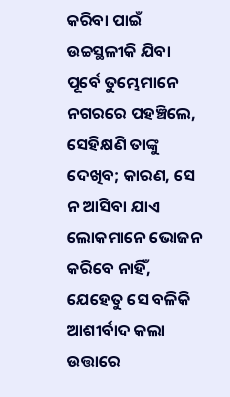କରିବା ପାଇଁ ଉଚ୍ଚସ୍ଥଳୀକି ଯିବା ପୂର୍ବେ ତୁମ୍ଭେମାନେ ନଗରରେ ପହଞ୍ଚିଲେ, ସେହିକ୍ଷଣି ତାଙ୍କୁ ଦେଖିବ; କାରଣ, ସେ ନ ଆସିବା ଯାଏ ଲୋକମାନେ ଭୋଜନ କରିବେ ନାହିଁ, ଯେହେତୁ ସେ ବଳିକି ଆଶୀର୍ବାଦ କଲା ଉତ୍ତାରେ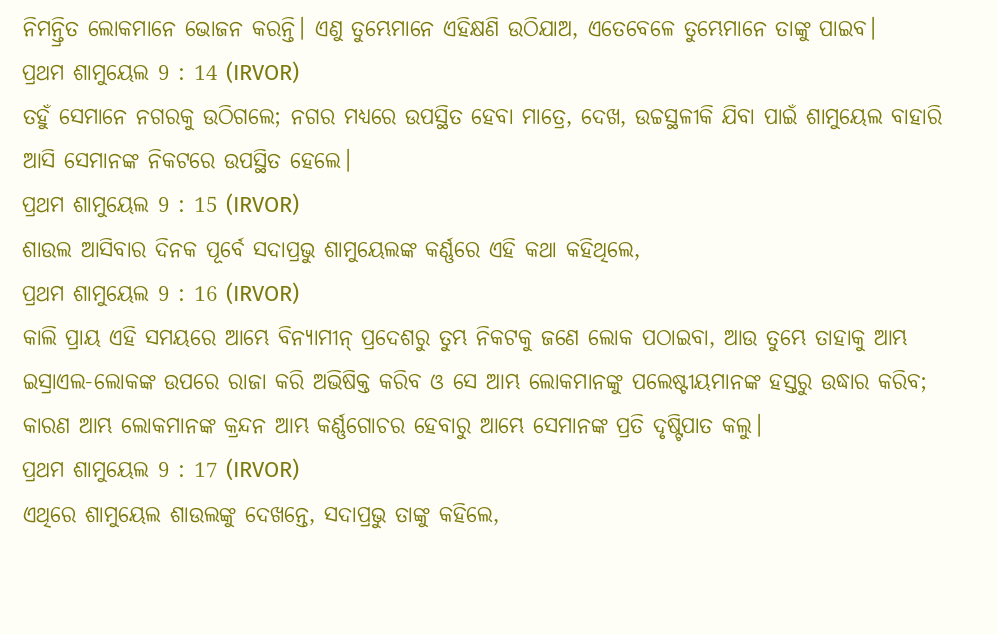ନିମନ୍ତ୍ରିତ ଲୋକମାନେ ଭୋଜନ କରନ୍ତି। ଏଣୁ ତୁମ୍ଭେମାନେ ଏହିକ୍ଷଣି ଉଠିଯାଅ, ଏତେବେଳେ ତୁମ୍ଭେମାନେ ତାଙ୍କୁ ପାଇବ।
ପ୍ରଥମ ଶାମୁୟେଲ 9 : 14 (IRVOR)
ତହୁଁ ସେମାନେ ନଗରକୁ ଉଠିଗଲେ; ନଗର ମଧ୍ୟରେ ଉପସ୍ଥିତ ହେବା ମାତ୍ରେ, ଦେଖ, ଉଚ୍ଚସ୍ଥଳୀକି ଯିବା ପାଇଁ ଶାମୁୟେଲ ବାହାରି ଆସି ସେମାନଙ୍କ ନିକଟରେ ଉପସ୍ଥିତ ହେଲେ।
ପ୍ରଥମ ଶାମୁୟେଲ 9 : 15 (IRVOR)
ଶାଉଲ ଆସିବାର ଦିନକ ପୂର୍ବେ ସଦାପ୍ରଭୁ ଶାମୁୟେଲଙ୍କ କର୍ଣ୍ଣରେ ଏହି କଥା କହିଥିଲେ,
ପ୍ରଥମ ଶାମୁୟେଲ 9 : 16 (IRVOR)
କାଲି ପ୍ରାୟ ଏହି ସମୟରେ ଆମ୍ଭେ ବିନ୍ୟାମୀନ୍ ପ୍ରଦେଶରୁ ତୁମ୍ଭ ନିକଟକୁ ଜଣେ ଲୋକ ପଠାଇବା, ଆଉ ତୁମ୍ଭେ ତାହାକୁ ଆମ୍ଭ ଇସ୍ରାଏଲ-ଲୋକଙ୍କ ଉପରେ ରାଜା କରି ଅଭିଷିକ୍ତ କରିବ ଓ ସେ ଆମ୍ଭ ଲୋକମାନଙ୍କୁ ପଲେଷ୍ଟୀୟମାନଙ୍କ ହସ୍ତରୁ ଉଦ୍ଧାର କରିବ; କାରଣ ଆମ୍ଭ ଲୋକମାନଙ୍କ କ୍ରନ୍ଦନ ଆମ୍ଭ କର୍ଣ୍ଣଗୋଚର ହେବାରୁ ଆମ୍ଭେ ସେମାନଙ୍କ ପ୍ରତି ଦୃଷ୍ଟିପାତ କଲୁ।
ପ୍ରଥମ ଶାମୁୟେଲ 9 : 17 (IRVOR)
ଏଥିରେ ଶାମୁୟେଲ ଶାଉଲଙ୍କୁ ଦେଖନ୍ତେ, ସଦାପ୍ରଭୁ ତାଙ୍କୁ କହିଲେ,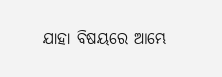ଯାହା ବିଷୟରେ ଆମ୍ଭେ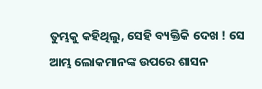ତୁମ୍ଭକୁ କହିଥିଲୁ, ସେହି ବ୍ୟକ୍ତିକି ଦେଖ ! ସେ ଆମ୍ଭ ଲୋକମାନଙ୍କ ଉପରେ ଶାସନ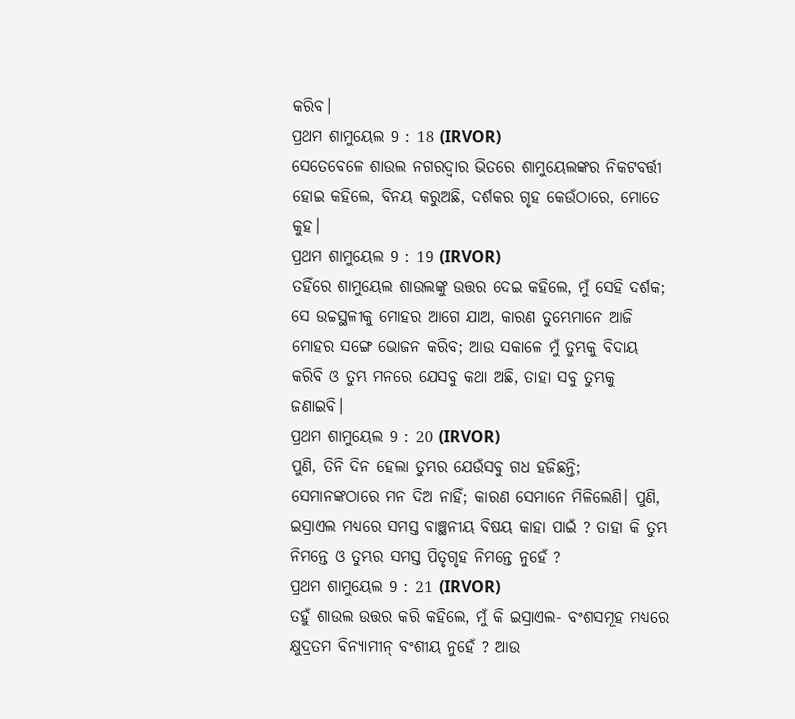କରିବ।
ପ୍ରଥମ ଶାମୁୟେଲ 9 : 18 (IRVOR)
ସେତେବେଳେ ଶାଉଲ ନଗରଦ୍ୱାର ଭିତରେ ଶାମୁୟେଲଙ୍କର ନିକଟବର୍ତ୍ତୀ ହୋଇ କହିଲେ, ବିନୟ କରୁଅଛି, ଦର୍ଶକର ଗୃହ କେଉଁଠାରେ, ମୋତେ କୁହ।
ପ୍ରଥମ ଶାମୁୟେଲ 9 : 19 (IRVOR)
ତହିଁରେ ଶାମୁୟେଲ ଶାଉଲଙ୍କୁ ଉତ୍ତର ଦେଇ କହିଲେ, ମୁଁ ସେହି ଦର୍ଶକ; ସେ ଉଚ୍ଚସ୍ଥଳୀକୁ ମୋହର ଆଗେ ଯାଅ, କାରଣ ତୁମ୍ଭେମାନେ ଆଜି ମୋହର ସଙ୍ଗେ ଭୋଜନ କରିବ; ଆଉ ସକାଳେ ମୁଁ ତୁମ୍ଭକୁ ବିଦାୟ କରିବି ଓ ତୁମ୍ଭ ମନରେ ଯେସବୁ କଥା ଅଛି, ତାହା ସବୁ ତୁମ୍ଭକୁ ଜଣାଇବି।
ପ୍ରଥମ ଶାମୁୟେଲ 9 : 20 (IRVOR)
ପୁଣି, ତିନି ଦିନ ହେଲା ତୁମ୍ଭର ଯେଉଁସବୁ ଗଧ ହଜିଛନ୍ତି; ସେମାନଙ୍କଠାରେ ମନ ଦିଅ ନାହିଁ; କାରଣ ସେମାନେ ମିଳିଲେଣି। ପୁଣି, ଇସ୍ରାଏଲ ମଧ୍ୟରେ ସମସ୍ତ ବାଞ୍ଛନୀୟ ବିଷୟ କାହା ପାଇଁ ? ତାହା କି ତୁମ୍ଭ ନିମନ୍ତେ ଓ ତୁମ୍ଭର ସମସ୍ତ ପିତୃଗୃହ ନିମନ୍ତେ ନୁହେଁ ?
ପ୍ରଥମ ଶାମୁୟେଲ 9 : 21 (IRVOR)
ତହୁଁ ଶାଉଲ ଉତ୍ତର କରି କହିଲେ, ମୁଁ କି ଇସ୍ରାଏଲ- ବଂଶସମୂହ ମଧ୍ୟରେ କ୍ଷୁଦ୍ରତମ ବିନ୍ୟାମୀନ୍ ବଂଶୀୟ ନୁହେଁ ? ଆଉ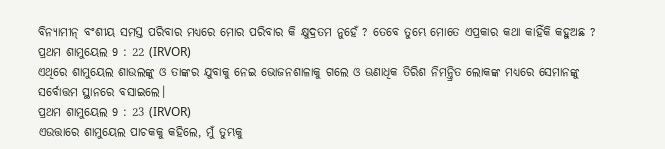ବିନ୍ୟାମୀନ୍ ବଂଶୀୟ ସମସ୍ତ ପରିବାର ମଧ୍ୟରେ ମୋର ପରିବାର କି କ୍ଷୁଦ୍ରତମ ନୁହେଁ ? ତେବେ ତୁମ୍ଭେ ମୋତେ ଏପ୍ରକାର କଥା କାହିଁକି କହୁଅଛ ?
ପ୍ରଥମ ଶାମୁୟେଲ 9 : 22 (IRVOR)
ଏଥିରେ ଶାମୁୟେଲ ଶାଉଲଙ୍କୁ ଓ ତାଙ୍କର ଯୁବାକୁ ନେଇ ଭୋଜନଶାଳାକୁ ଗଲେ ଓ ଊଣାଧିକ ତିରିଶ ନିମନ୍ତ୍ରିତ ଲୋକଙ୍କ ମଧ୍ୟରେ ସେମାନଙ୍କୁ ସର୍ବୋତ୍ତମ ସ୍ଥାନରେ ବସାଇଲେ।
ପ୍ରଥମ ଶାମୁୟେଲ 9 : 23 (IRVOR)
ଏଉତ୍ତାରେ ଶାମୁୟେଲ ପାଚକକୁ କହିଲେ, ମୁଁ ତୁମ୍ଭକୁ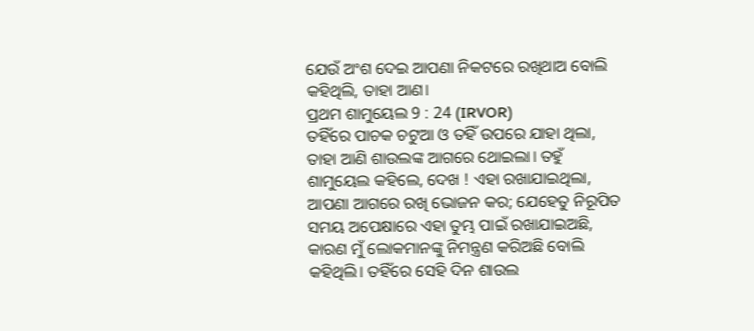ଯେଉଁ ଅଂଶ ଦେଇ ଆପଣା ନିକଟରେ ରଖିଥାଅ ବୋଲି କହିଥିଲି, ତାହା ଆଣ।
ପ୍ରଥମ ଶାମୁୟେଲ 9 : 24 (IRVOR)
ତହିଁରେ ପାଚକ ଚଟୁଆ ଓ ତହିଁ ଉପରେ ଯାହା ଥିଲା, ତାହା ଆଣି ଶାଉଲଙ୍କ ଆଗରେ ଥୋଇଲା। ତହୁଁ ଶାମୁୟେଲ କହିଲେ, ଦେଖ ! ଏହା ରଖାଯାଇଥିଲା, ଆପଣା ଆଗରେ ରଖି ଭୋଜନ କର; ଯେହେତୁ ନିରୂପିତ ସମୟ ଅପେକ୍ଷାରେ ଏହା ତୁମ୍ଭ ପାଇଁ ରଖାଯାଇଅଛି, କାରଣ ମୁଁ ଲୋକମାନଙ୍କୁ ନିମନ୍ତ୍ରଣ କରିଅଛି ବୋଲି କହିଥିଲି। ତହିଁରେ ସେହି ଦିନ ଶାଉଲ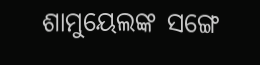ଶାମୁୟେଲଙ୍କ ସଙ୍ଗେ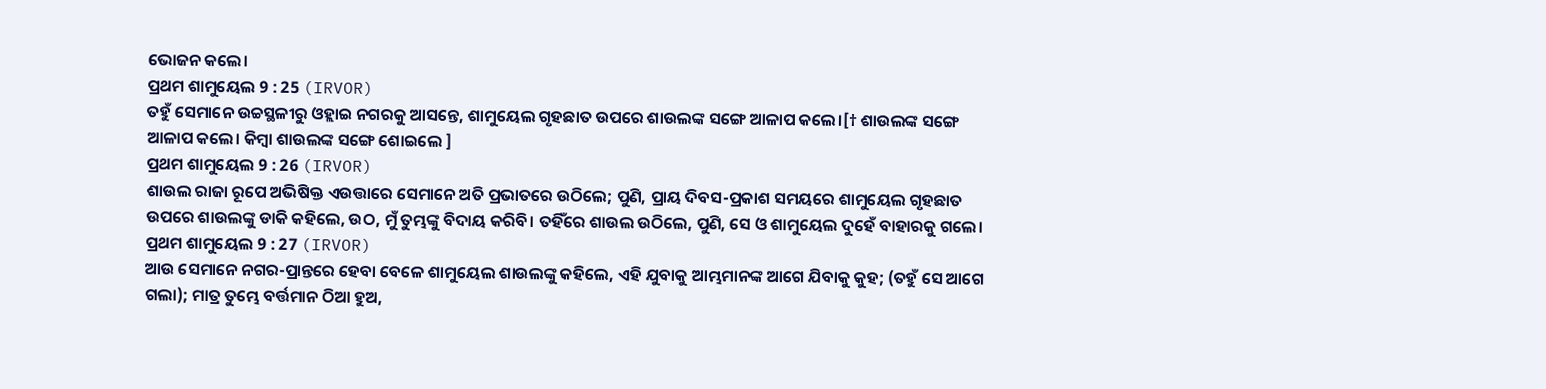ଭୋଜନ କଲେ।
ପ୍ରଥମ ଶାମୁୟେଲ 9 : 25 (IRVOR)
ତହୁଁ ସେମାନେ ଉଚ୍ଚସ୍ଥଳୀରୁ ଓହ୍ଲାଇ ନଗରକୁ ଆସନ୍ତେ, ଶାମୁୟେଲ ଗୃହଛାତ ଉପରେ ଶାଉଲଙ୍କ ସଙ୍ଗେ ଆଳାପ କଲେ।[† ଶାଉଲଙ୍କ ସଙ୍ଗେ ଆଳାପ କଲେ। କିମ୍ବା ଶାଉଲଙ୍କ ସଙ୍ଗେ ଶୋଇଲେ ]
ପ୍ରଥମ ଶାମୁୟେଲ 9 : 26 (IRVOR)
ଶାଉଲ ରାଜା ରୂପେ ଅଭିଷିକ୍ତ ଏଉତ୍ତାରେ ସେମାନେ ଅତି ପ୍ରଭାତରେ ଉଠିଲେ; ପୁଣି, ପ୍ରାୟ ଦିବସ-ପ୍ରକାଶ ସମୟରେ ଶାମୁୟେଲ ଗୃହଛାତ ଉପରେ ଶାଉଲଙ୍କୁ ଡାକି କହିଲେ, ଉଠ, ମୁଁ ତୁମ୍ଭଙ୍କୁ ବିଦାୟ କରିବି। ତହିଁରେ ଶାଉଲ ଉଠିଲେ, ପୁଣି, ସେ ଓ ଶାମୁୟେଲ ଦୁହେଁ ବାହାରକୁ ଗଲେ।
ପ୍ରଥମ ଶାମୁୟେଲ 9 : 27 (IRVOR)
ଆଉ ସେମାନେ ନଗର-ପ୍ରାନ୍ତରେ ହେବା ବେଳେ ଶାମୁୟେଲ ଶାଉଲଙ୍କୁ କହିଲେ, ଏହି ଯୁବାକୁ ଆମ୍ଭମାନଙ୍କ ଆଗେ ଯିବାକୁ କୁହ; (ତହୁଁ ସେ ଆଗେ ଗଲା); ମାତ୍ର ତୁମ୍ଭେ ବର୍ତ୍ତମାନ ଠିଆ ହୁଅ,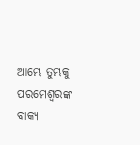ଆମ୍ଭେ ତୁମ୍ଭକୁ ପରମେଶ୍ୱରଙ୍କ ବାକ୍ୟ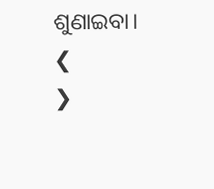ଶୁଣାଇବା।
❮
❯